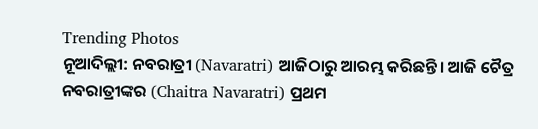Trending Photos
ନୂଆଦିଲ୍ଲୀ: ନବରାତ୍ରୀ (Navaratri) ଆଜିଠାରୁ ଆରମ୍ଭ କରିଛନ୍ତି। ଆଜି ଚୈତ୍ର ନବରାତ୍ରୀଙ୍କର (Chaitra Navaratri) ପ୍ରଥମ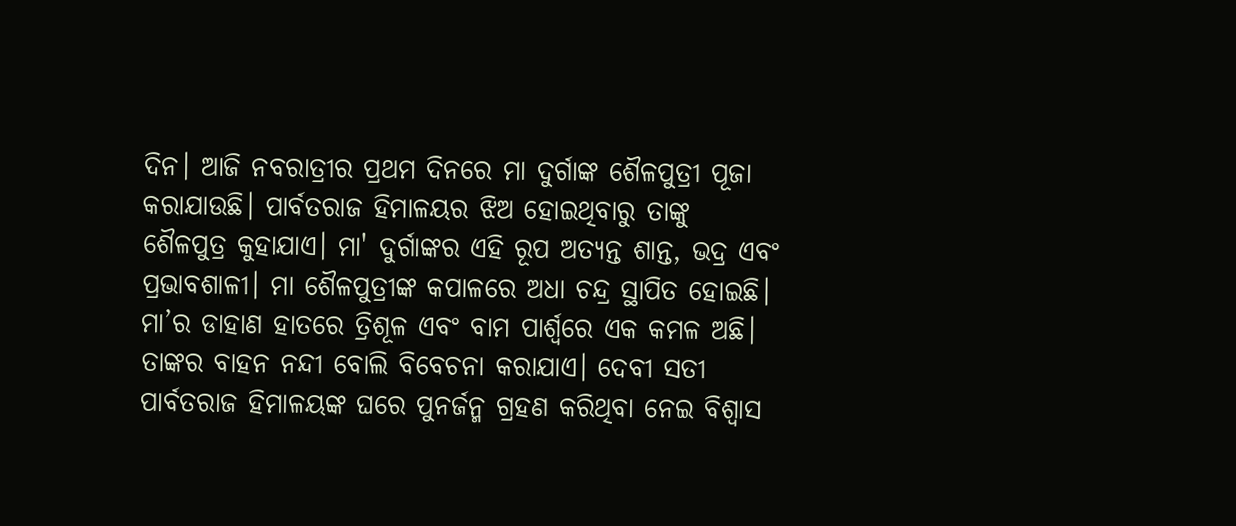ଦିନ। ଆଜି ନବରାତ୍ରୀର ପ୍ରଥମ ଦିନରେ ମା ଦୁର୍ଗାଙ୍କ ଶୈଳପୁତ୍ରୀ ପୂଜା କରାଯାଉଛି। ପାର୍ବତରାଜ ହିମାଳୟର ଝିଅ ହୋଇଥିବାରୁ ତାଙ୍କୁ ଶୈଳପୁତ୍ର କୁହାଯାଏ। ମା' ଦୁର୍ଗାଙ୍କର ଏହି ରୂପ ଅତ୍ୟନ୍ତ ଶାନ୍ତ, ଭଦ୍ର ଏବଂ ପ୍ରଭାବଶାଳୀ। ମା ଶୈଳପୁତ୍ରୀଙ୍କ କପାଳରେ ଅଧା ଚନ୍ଦ୍ର ସ୍ଥାପିତ ହୋଇଛି। ମା’ର ଡାହାଣ ହାତରେ ତ୍ରିଶୂଳ ଏବଂ ବାମ ପାର୍ଶ୍ୱରେ ଏକ କମଳ ଅଛି। ତାଙ୍କର ବାହନ ନନ୍ଦୀ ବୋଲି ବିବେଚନା କରାଯାଏ। ଦେବୀ ସତୀ ପାର୍ବତରାଜ ହିମାଳୟଙ୍କ ଘରେ ପୁନର୍ଜନ୍ମ ଗ୍ରହଣ କରିଥିବା ନେଇ ବିଶ୍ୱାସ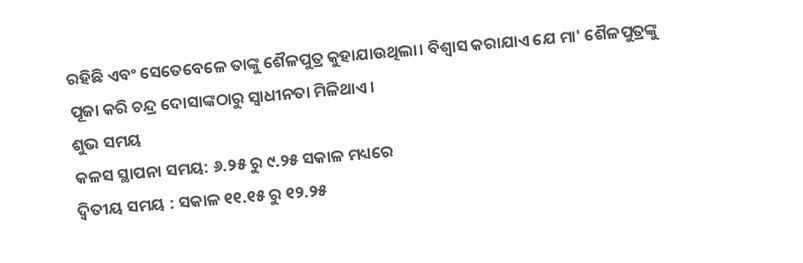ରହିଛି ଏବଂ ସେତେବେଳେ ତାଙ୍କୁ ଶୈଳପୁତ୍ର କୁହାଯାଉଥିଲା। ବିଶ୍ୱାସ କରାଯାଏ ଯେ ମା' ଶୈଳପୁତ୍ରଙ୍କୁ ପୂଜା କରି ଚନ୍ଦ୍ର ଦୋସାଙ୍କଠାରୁ ସ୍ୱାଧୀନତା ମିଳିଥାଏ।
ଶୁଭ ସମୟ
କଳସ ସ୍ଥାପନା ସମୟ: ୬.୨୫ ରୁ ୯.୨୫ ସକାଳ ମଧ୍ୟରେ
ଦ୍ୱିତୀୟ ସମୟ : ସକାଳ ୧୧.୧୫ ରୁ ୧୨.୨୫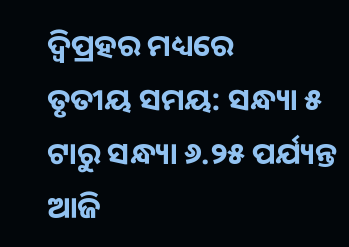ଦ୍ୱିପ୍ରହର ମଧ୍ୟରେ
ତୃତୀୟ ସମୟ: ସନ୍ଧ୍ୟା ୫ ଟାରୁ ସନ୍ଧ୍ୟା ୬.୨୫ ପର୍ଯ୍ୟନ୍ତ
ଆଜି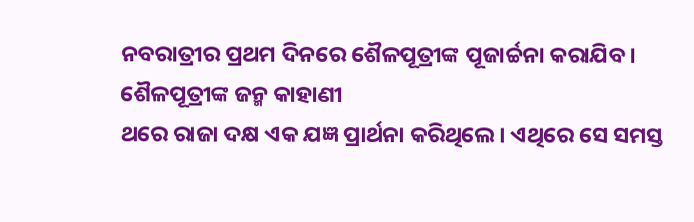ନବରାତ୍ରୀର ପ୍ରଥମ ଦିନରେ ଶୈଳପୂତ୍ରୀଙ୍କ ପୂଜାର୍ଚ୍ଚନା କରାଯିବ।
ଶୈଳପୂତ୍ରୀଙ୍କ ଜନ୍ମ କାହାଣୀ
ଥରେ ରାଜା ଦକ୍ଷ ଏକ ଯଜ୍ଞ ପ୍ରାର୍ଥନା କରିଥିଲେ। ଏଥିରେ ସେ ସମସ୍ତ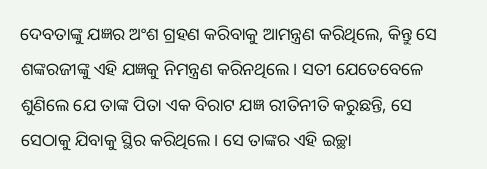ଦେବତାଙ୍କୁ ଯଜ୍ଞର ଅଂଶ ଗ୍ରହଣ କରିବାକୁ ଆମନ୍ତ୍ରଣ କରିଥିଲେ, କିନ୍ତୁ ସେ ଶଙ୍କରଜୀଙ୍କୁ ଏହି ଯଜ୍ଞକୁ ନିମନ୍ତ୍ରଣ କରିନଥିଲେ। ସତୀ ଯେତେବେଳେ ଶୁଣିଲେ ଯେ ତାଙ୍କ ପିତା ଏକ ବିରାଟ ଯଜ୍ଞ ରୀତିନୀତି କରୁଛନ୍ତି, ସେ ସେଠାକୁ ଯିବାକୁ ସ୍ଥିର କରିଥିଲେ। ସେ ତାଙ୍କର ଏହି ଇଚ୍ଛା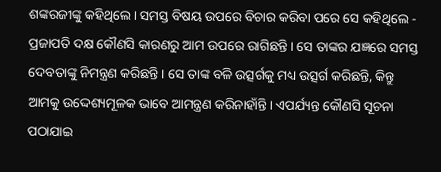ଶଙ୍କରଜୀଙ୍କୁ କହିଥିଲେ। ସମସ୍ତ ବିଷୟ ଉପରେ ବିଚାର କରିବା ପରେ ସେ କହିଥିଲେ - ପ୍ରଜାପତି ଦକ୍ଷ କୌଣସି କାରଣରୁ ଆମ ଉପରେ ରାଗିଛନ୍ତି। ସେ ତାଙ୍କର ଯଜ୍ଞରେ ସମସ୍ତ ଦେବତାଙ୍କୁ ନିମନ୍ତ୍ରଣ କରିଛନ୍ତି। ସେ ତାଙ୍କ ବଳି ଉତ୍ସର୍ଗକୁ ମଧ୍ୟ ଉତ୍ସର୍ଗ କରିଛନ୍ତି, କିନ୍ତୁ ଆମକୁ ଉଦ୍ଦେଶ୍ୟମୂଳକ ଭାବେ ଆମନ୍ତ୍ରଣ କରିନାହାଁନ୍ତି। ଏପର୍ଯ୍ୟନ୍ତ କୌଣସି ସୂଚନା ପଠାଯାଇ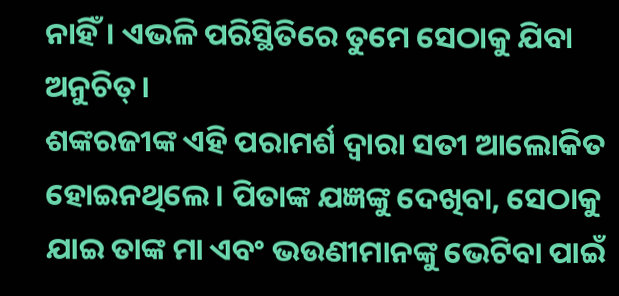ନାହିଁ। ଏଭଳି ପରିସ୍ଥିତିରେ ତୁମେ ସେଠାକୁ ଯିବା ଅନୁଚିତ୍।
ଶଙ୍କରଜୀଙ୍କ ଏହି ପରାମର୍ଶ ଦ୍ୱାରା ସତୀ ଆଲୋକିତ ହୋଇନଥିଲେ। ପିତାଙ୍କ ଯଜ୍ଞଙ୍କୁ ଦେଖିବା, ସେଠାକୁ ଯାଇ ତାଙ୍କ ମା ଏବଂ ଭଉଣୀମାନଙ୍କୁ ଭେଟିବା ପାଇଁ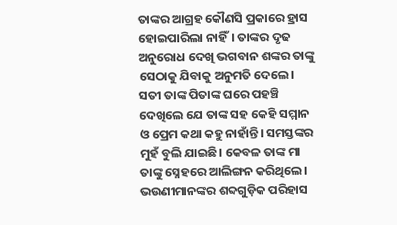ତାଙ୍କର ଆଗ୍ରହ କୌଣସି ପ୍ରକାରେ ହ୍ରାସ ହୋଇପାରିଲା ନାହିଁ। ତାଙ୍କର ଦୃଢ ଅନୁରୋଧ ଦେଖି ଭଗବାନ ଶଙ୍କର ତାଙ୍କୁ ସେଠାକୁ ଯିବାକୁ ଅନୁମତି ଦେଲେ। ସତୀ ତାଙ୍କ ପିତାଙ୍କ ଘରେ ପହଞ୍ଚି ଦେଖିଲେ ଯେ ତାଙ୍କ ସହ କେହି ସମ୍ମାନ ଓ ପ୍ରେମ କଥା କହୁ ନାହାଁନ୍ତି। ସମସ୍ତଙ୍କର ମୁହଁ ବୁଲି ଯାଇଛି। କେବଳ ତାଙ୍କ ମା ତାଙ୍କୁ ସ୍ନେହରେ ଆଲିଙ୍ଗନ କରିଥିଲେ।
ଭଉଣୀମାନଙ୍କର ଶବ୍ଦଗୁଡ଼ିକ ପରିହାସ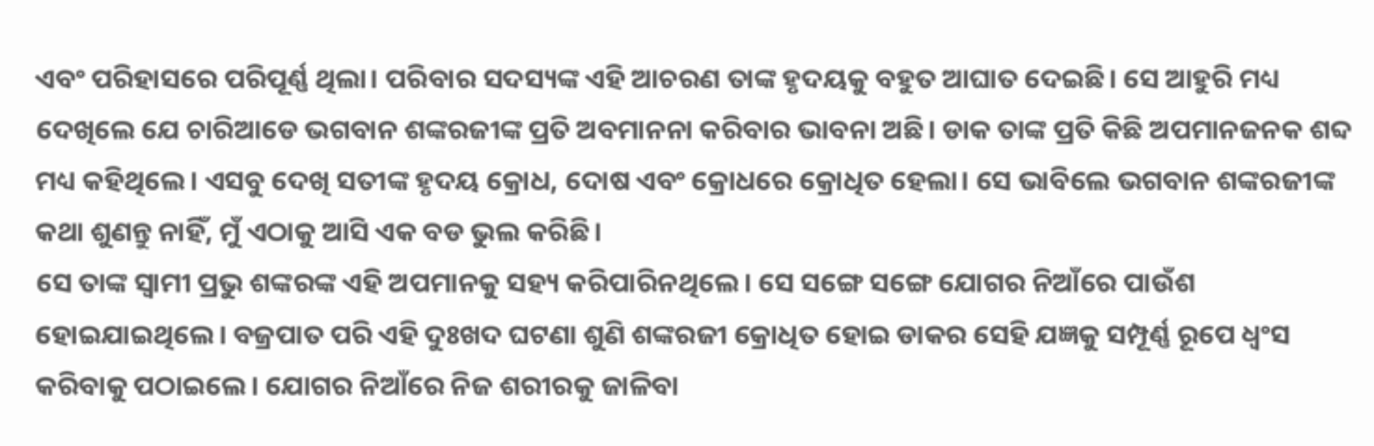ଏବଂ ପରିହାସରେ ପରିପୂର୍ଣ୍ଣ ଥିଲା। ପରିବାର ସଦସ୍ୟଙ୍କ ଏହି ଆଚରଣ ତାଙ୍କ ହୃଦୟକୁ ବହୁତ ଆଘାତ ଦେଇଛି। ସେ ଆହୁରି ମଧ୍ୟ ଦେଖିଲେ ଯେ ଚାରିଆଡେ ଭଗବାନ ଶଙ୍କରଜୀଙ୍କ ପ୍ରତି ଅବମାନନା କରିବାର ଭାବନା ଅଛି। ଡାକ ତାଙ୍କ ପ୍ରତି କିଛି ଅପମାନଜନକ ଶବ୍ଦ ମଧ୍ୟ କହିଥିଲେ। ଏସବୁ ଦେଖି ସତୀଙ୍କ ହୃଦୟ କ୍ରୋଧ, ଦୋଷ ଏବଂ କ୍ରୋଧରେ କ୍ରୋଧିତ ହେଲା। ସେ ଭାବିଲେ ଭଗବାନ ଶଙ୍କରଜୀଙ୍କ କଥା ଶୁଣନ୍ତୁ ନାହିଁ, ମୁଁ ଏଠାକୁ ଆସି ଏକ ବଡ ଭୁଲ କରିଛି।
ସେ ତାଙ୍କ ସ୍ୱାମୀ ପ୍ରଭୁ ଶଙ୍କରଙ୍କ ଏହି ଅପମାନକୁ ସହ୍ୟ କରିପାରିନଥିଲେ। ସେ ସଙ୍ଗେ ସଙ୍ଗେ ଯୋଗର ନିଆଁରେ ପାଉଁଶ ହୋଇଯାଇଥିଲେ। ବଜ୍ରପାତ ପରି ଏହି ଦୁଃଖଦ ଘଟଣା ଶୁଣି ଶଙ୍କରଜୀ କ୍ରୋଧିତ ହୋଇ ଡାକର ସେହି ଯଜ୍ଞକୁ ସମ୍ପୂର୍ଣ୍ଣ ରୂପେ ଧ୍ୱଂସ କରିବାକୁ ପଠାଇଲେ। ଯୋଗର ନିଆଁରେ ନିଜ ଶରୀରକୁ ଜାଳିବା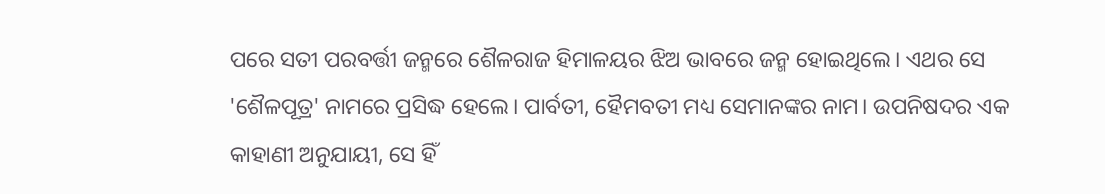ପରେ ସତୀ ପରବର୍ତ୍ତୀ ଜନ୍ମରେ ଶୈଳରାଜ ହିମାଳୟର ଝିଅ ଭାବରେ ଜନ୍ମ ହୋଇଥିଲେ। ଏଥର ସେ 'ଶୈଳପୂତ୍ର' ନାମରେ ପ୍ରସିଦ୍ଧ ହେଲେ। ପାର୍ବତୀ, ହୈମବତୀ ମଧ୍ୟ ସେମାନଙ୍କର ନାମ। ଉପନିଷଦର ଏକ କାହାଣୀ ଅନୁଯାୟୀ, ସେ ହିଁ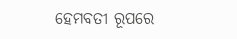ହେମବତୀ ରୂପରେ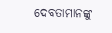ଦେବତାମାନଙ୍କୁ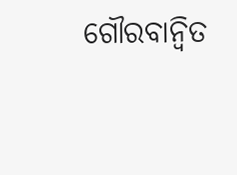ଗୌରବାନ୍ୱିତ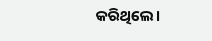କରିଥିଲେ।